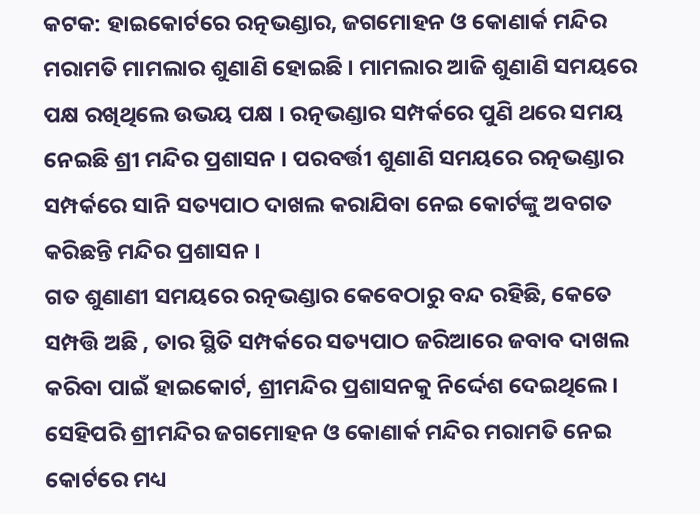କଟକ: ହାଇକୋର୍ଟରେ ରତ୍ନଭଣ୍ଡାର, ଜଗମୋହନ ଓ କୋଣାର୍କ ମନ୍ଦିର ମରାମତି ମାମଲାର ଶୁଣାଣି ହୋଇଛି । ମାମଲାର ଆଜି ଶୁଣାଣି ସମୟରେ ପକ୍ଷ ରଖିଥିଲେ ଉଭୟ ପକ୍ଷ । ରତ୍ନଭଣ୍ଡାର ସମ୍ପର୍କରେ ପୁଣି ଥରେ ସମୟ ନେଇଛି ଶ୍ରୀ ମନ୍ଦିର ପ୍ରଶାସନ । ପରବର୍ତ୍ତୀ ଶୁଣାଣି ସମୟରେ ରତ୍ନଭଣ୍ଡାର ସମ୍ପର୍କରେ ସାନି ସତ୍ୟପାଠ ଦାଖଲ କରାଯିବା ନେଇ କୋର୍ଟଙ୍କୁ ଅବଗତ କରିଛନ୍ତି ମନ୍ଦିର ପ୍ରଶାସନ ।
ଗତ ଶୁଣାଣୀ ସମୟରେ ରତ୍ନଭଣ୍ଡାର କେବେଠାରୁ ବନ୍ଦ ରହିଛି, କେତେ ସମ୍ପତ୍ତି ଅଛି , ତାର ସ୍ଥିତି ସମ୍ପର୍କରେ ସତ୍ୟପାଠ ଜରିଆରେ ଜବାବ ଦାଖଲ କରିବା ପାଇଁ ହାଇକୋର୍ଟ, ଶ୍ରୀମନ୍ଦିର ପ୍ରଶାସନକୁ ନିର୍ଦ୍ଦେଶ ଦେଇଥିଲେ। ସେହିପରି ଶ୍ରୀମନ୍ଦିର ଜଗମୋହନ ଓ କୋଣାର୍କ ମନ୍ଦିର ମରାମତି ନେଇ କୋର୍ଟରେ ମଧ୍ୟ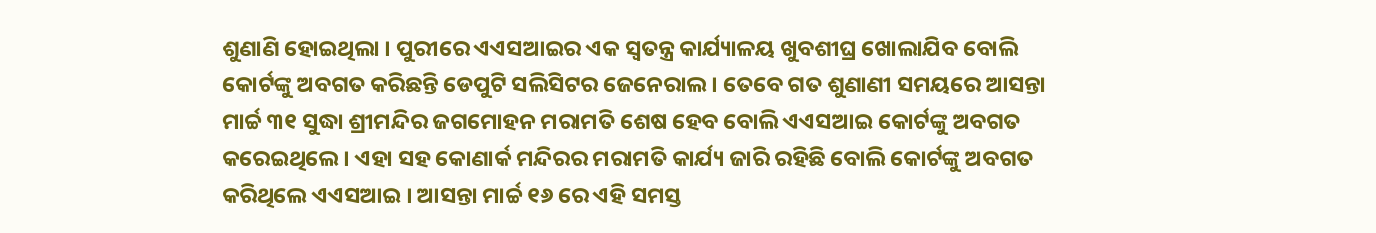ଶୁଣାଣି ହୋଇଥିଲା । ପୁରୀରେ ଏଏସଆଇର ଏକ ସ୍ବତନ୍ତ୍ର କାର୍ଯ୍ୟାଳୟ ଖୁବଶୀଘ୍ର ଖୋଲାଯିବ ବୋଲି କୋର୍ଟଙ୍କୁ ଅବଗତ କରିଛନ୍ତି ଡେପୁଟି ସଲିସିଟର ଜେନେରାଲ । ତେବେ ଗତ ଶୁଣାଣୀ ସମୟରେ ଆସନ୍ତା ମାର୍ଚ୍ଚ ୩୧ ସୁଦ୍ଧା ଶ୍ରୀମନ୍ଦିର ଜଗମୋହନ ମରାମତି ଶେଷ ହେବ ବୋଲି ଏଏସଆଇ କୋର୍ଟଙ୍କୁ ଅବଗତ କରେଇଥିଲେ । ଏହା ସହ କୋଣାର୍କ ମନ୍ଦିରର ମରାମତି କାର୍ଯ୍ୟ ଜାରି ରହିଛି ବୋଲି କୋର୍ଟଙ୍କୁ ଅବଗତ କରିଥିଲେ ଏଏସଆଇ । ଆସନ୍ତା ମାର୍ଚ୍ଚ ୧୬ ରେ ଏହି ସମସ୍ତ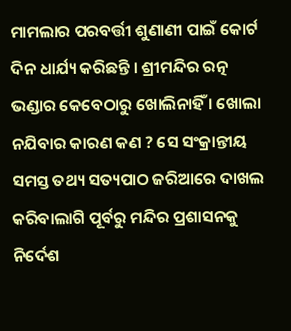ମାମଲାର ପରବର୍ତ୍ତୀ ଶୁଣାଣୀ ପାଇଁ କୋର୍ଟ ଦିନ ଧାର୍ଯ୍ୟ କରିଛନ୍ତି । ଶ୍ରୀମନ୍ଦିର ରତ୍ନ ଭଣ୍ଡାର କେବେଠାରୁ ଖୋଲିନାହିଁ । ଖୋଲା ନଯିବାର କାରଣ କଣ ? ସେ ସଂକ୍ରାନ୍ତୀୟ ସମସ୍ତ ତଥ୍ୟ ସତ୍ୟପାଠ ଜରିଆରେ ଦାଖଲ କରିବାଲାଗି ପୂର୍ବରୁ ମନ୍ଦିର ପ୍ରଶାସନକୁ ନିର୍ଦେଶ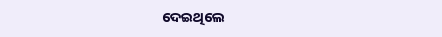ଦେଇଥିଲେ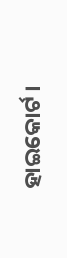ହାଇକୋର୍ଟ ।